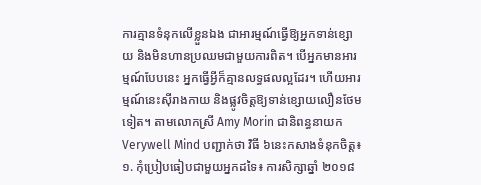ការគ្មានទំនុកលើខ្លួនឯង ជាអារម្មណ៍ធ្វើឱ្យអ្នកទាន់ខ្សោយ និងមិនហានប្រឈមជាមួយការពិត។ បើអ្នកមានអារម្មណ៍បែបនេះ អ្នកធ្វើអ្វីក៏គ្មានលទ្ធផលល្អដែរ។ ហើយអារម្មណ៍នេះស៊ីរាងកាយ និងផ្លូវចិត្តឱ្យទាន់ខ្សោយលឿនថែមទៀត។ តាមលោកស្រី Amy Morin ជានិពន្ធនាយក Verywell Mind បញ្ជាក់ថា វិធី ៦នេះកសាងទំនុកចិត្ត៖
១. កុំប្រៀបធៀបជាមួយអ្នកដទៃ៖ ការសិក្សាឆ្នាំ ២០១៨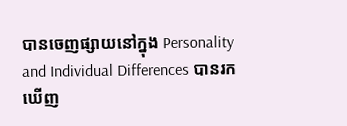បានចេញផ្សាយនៅក្នុង Personality and Individual Differences បានរកឃើញ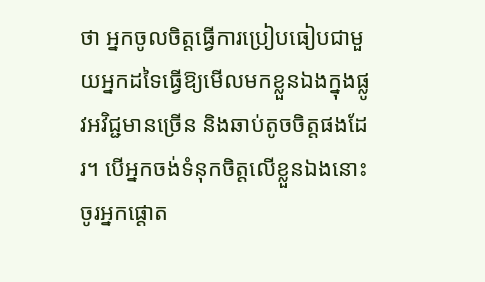ថា អ្នកចូលចិត្តធ្វើការប្រៀបធៀបជាមួយអ្នកដទៃធ្វើឱ្យមើលមកខ្លួនឯងក្នុងផ្លូវអវិជ្ជមានច្រើន និងឆាប់តូចចិត្តផងដែរ។ បើអ្នកចង់ទំនុកចិត្តលើខ្លួនឯងនោះ ចូរអ្នកផ្តោត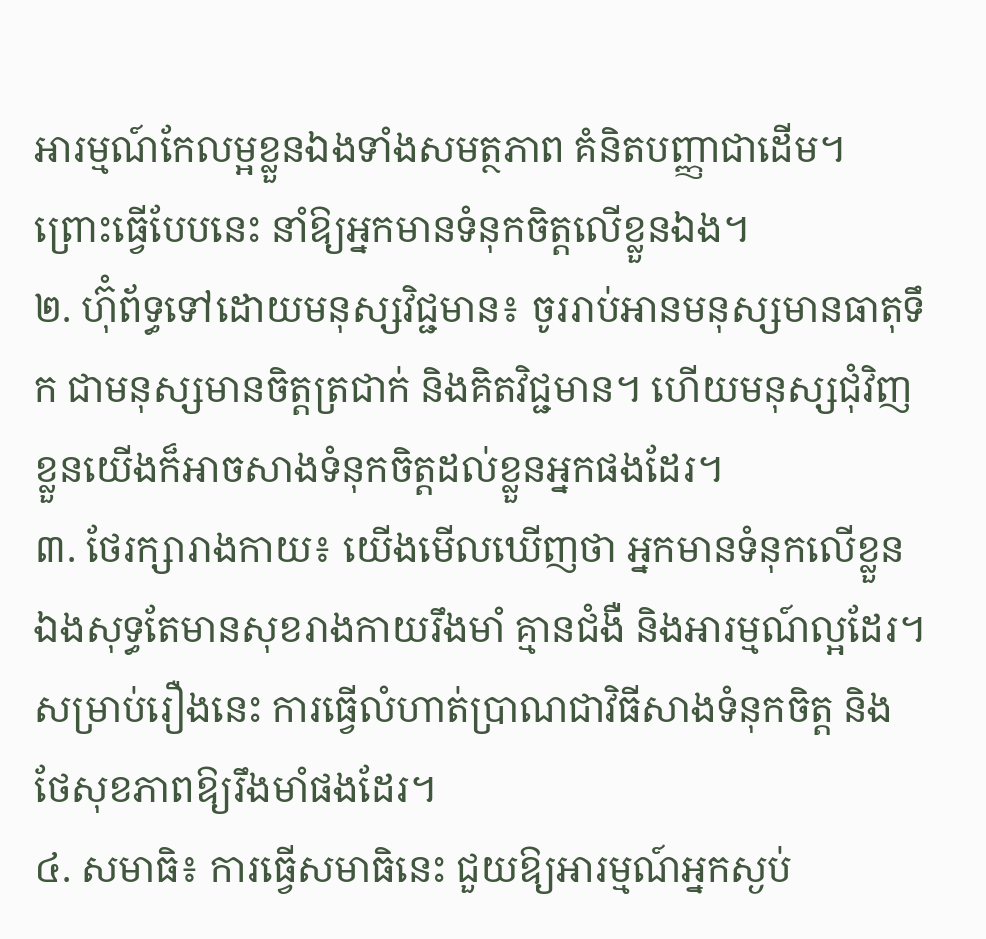អារម្មណ៍កែលម្អខ្លួនឯងទាំងសមត្ថភាព គំនិតបញ្ញាជាដើម។ ព្រោះធ្វើបែបនេះ នាំឱ្យអ្នកមានទំនុកចិត្តលើខ្លួនឯង។
២. ហ៊ុំព័ទ្ធទៅដោយមនុស្សវិជ្ជមាន៖ ចូររាប់អានមនុស្សមានធាតុទឹក ជាមនុស្សមានចិត្តត្រជាក់ និងគិតវិជ្ជមាន។ ហើយមនុស្សជុំវិញខ្លួនយើងក៏អាចសាងទំនុកចិត្តដល់ខ្លួនអ្នកផងដែរ។
៣. ថែរក្សារាងកាយ៖ យើងមើលឃើញថា អ្នកមានទំនុកលើខ្លួនឯងសុទ្ធតែមានសុខរាងកាយរឹងមាំ គ្មានជំងឺ និងអារម្មណ៍ល្អដែរ។ សម្រាប់រឿងនេះ ការធ្វើលំហាត់ប្រាណជាវិធីសាងទំនុកចិត្ត និងថែសុខភាពឱ្យរឹងមាំផងដែរ។
៤. សមាធិ៖ ការធ្វើសមាធិនេះ ជួយឱ្យអារម្មណ៍អ្នកស្ងប់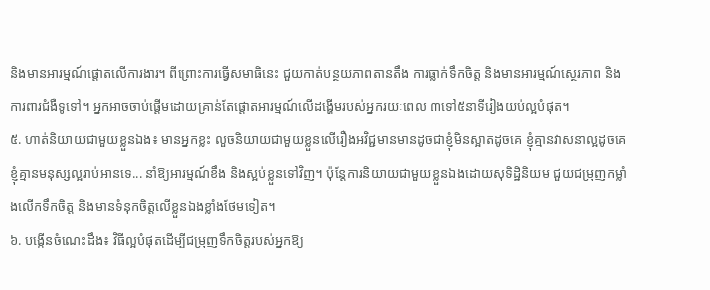និងមានអារម្មណ៍ផ្តោតលើការងារ។ ពីព្រោះការធ្វើសមាធិនេះ ជួយកាត់បន្ថយភាពតានតឹង ការធ្លាក់ទឹកចិត្ត និងមានអារម្មណ៍ស្ថេរភាព និងការពារជំងឺទូទៅ។ អ្នកអាចចាប់ផ្តើមដោយគ្រាន់តែផ្តោតអារម្មណ៍លើដង្ហើមរបស់អ្នករយៈពេល ៣ទៅ៥នាទីរៀងយប់ល្អបំផុត។
៥. ហាត់និយាយជាមួយខ្លួនឯង៖ មានអ្នកខ្លះ លួចនិយាយជាមួយខ្លួនលើរឿងអវិជ្ជមានមានដូចជាខ្ញុំមិនស្អាតដូចគេ ខ្ញុំគ្មានវាសនាល្អដូចគេ ខ្ញុំគ្មានមនុស្សល្អរាប់អានទេ... នាំឱ្យអារម្មណ៍ខឹង និងស្អប់ខ្លួនទៅវិញ។ ប៉ុន្តែការនិយាយជាមួយខ្លួនឯងដោយសុទិដ្ឋិនិយម ជួយជម្រុញកម្លាំងលើកទឹកចិត្ត និងមានទំនុកចិត្តលើខ្លួនឯងខ្លាំងថែមទៀត។
៦. បង្កើនចំណេះដឹង៖ វិធីល្អបំផុតដើម្បីជម្រុញទឹកចិត្តរបស់អ្នកឱ្យ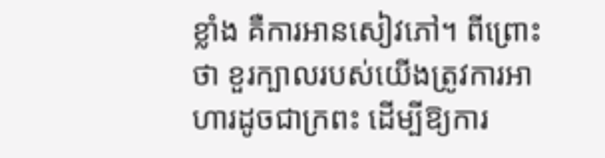ខ្លាំង គឺការអានសៀវភៅ។ ពីព្រោះថា ខួរក្បាលរបស់យើងត្រូវការអាហារដូចជាក្រពះ ដើម្បីឱ្យការ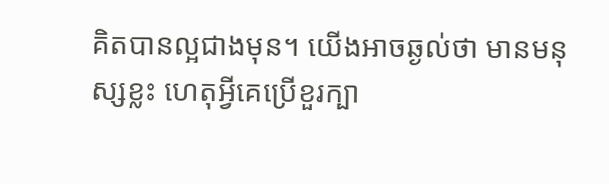គិតបានល្អជាងមុន។ យើងអាចឆ្ងល់ថា មានមនុស្សខ្លះ ហេតុអ្វីគេប្រើខួរក្បា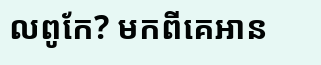លពូកែ? មកពីគេអាន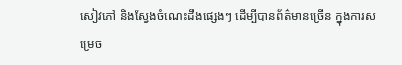សៀវភៅ និងស្វែងចំណេះដឹងផ្សេងៗ ដើម្បីបានព័ត៌មានច្រើន ក្នុងការសម្រេច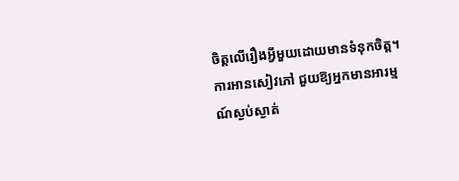ចិត្តលើរឿងអ្វីមួយដោយមានទំនុកចិត្ត។ ការអានសៀវភៅ ជួយឱ្យអ្នកមានអារម្មណ៍ស្ងប់ស្ងាត់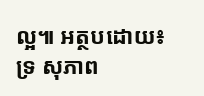ល្អ៕ អត្ថបដោយ៖ ទ្រ សុភាព